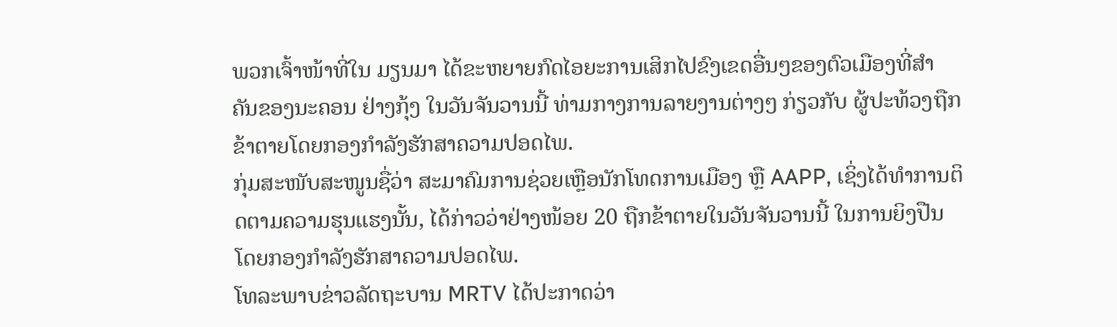ພວກເຈົ້າໜ້າທີ່ໃນ ມຽນມາ ໄດ້ຂະຫຍາຍກົດໄອຍະການເສິກໄປຂົງເຂດອື່ນໆຂອງຕົວເມືອງທີ່ສຳ ຄັນຂອງນະຄອນ ຢ່າງກຸ້ງ ໃນວັນຈັນວານນີ້ ທ່າມກາງການລາຍງານຕ່າງໆ ກ່ຽວກັບ ຜູ້ປະທ້ວງຖືກຂ້າຕາຍໂດຍກອງກຳລັງຮັກສາຄວາມປອດໄພ.
ກຸ່ມສະໜັບສະໜູນຊື່ວ່າ ສະມາຄົມການຊ່ວຍເຫຼືອນັກໂທດການເມືອງ ຫຼື AAPP, ເຊິ່ງໄດ້ທຳການຕິດຕາມຄວາມຮຸນແຮງນັ້ນ, ໄດ້ກ່າວວ່າຢ່າງໜ້ອຍ 20 ຖືກຂ້າຕາຍໃນວັນຈັນວານນີ້ ໃນການຍິງປືນໂດຍກອງກຳລັງຮັກສາຄວາມປອດໄພ.
ໂທລະພາບຂ່າວລັດຖະບານ MRTV ໄດ້ປະກາດວ່າ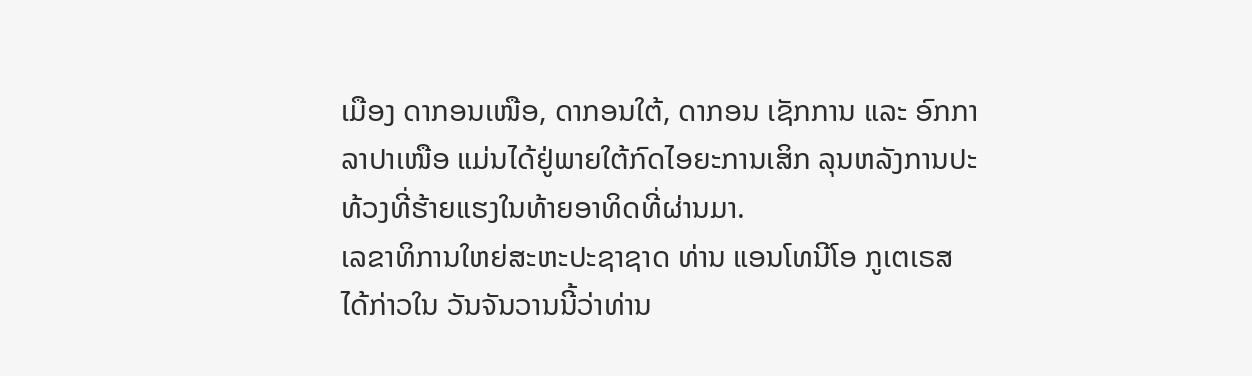ເມືອງ ດາກອນເໜືອ, ດາກອນໃຕ້, ດາກອນ ເຊັກການ ແລະ ອົກກາລາປາເໜືອ ແມ່ນໄດ້ຢູ່ພາຍໃຕ້ກົດໄອຍະການເສິກ ລຸນຫລັງການປະທ້ວງທີ່ຮ້າຍແຮງໃນທ້າຍອາທິດທີ່ຜ່ານມາ.
ເລຂາທິການໃຫຍ່ສະຫະປະຊາຊາດ ທ່ານ ແອນໂທນີໂອ ກູເຕເຣສ ໄດ້ກ່າວໃນ ວັນຈັນວານນີ້ວ່າທ່ານ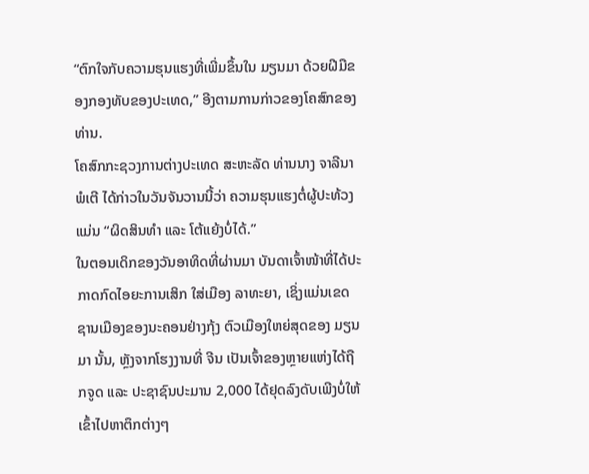“ຕົກໃຈກັບຄວາມຮຸນແຮງທີ່ເພີ່ມຂຶ້ນໃນ ມຽນມາ ດ້ວຍຝີມືຂອງກອງທັບຂອງປະເທດ,” ອີງຕາມການກ່າວຂອງໂຄສົກຂອງທ່ານ.
ໂຄສົກກະຊວງການຕ່າງປະເທດ ສະຫະລັດ ທ່ານນາງ ຈາລີນາ ພໍເຕີ ໄດ້ກ່າວໃນວັນຈັນວານນີ້ວ່າ ຄວາມຮຸນແຮງຕໍ່ຜູ້ປະທ້ວງແມ່ນ “ຜິດສິນທຳ ແລະ ໂຕ້ແຍ້ງບໍ່ໄດ້.”
ໃນຕອນເດິກຂອງວັນອາທິດທີ່ຜ່ານມາ ບັນດາເຈົ້າໜ້າທີ່ໄດ້ປະກາດກົດໄອຍະການເສິກ ໃສ່ເມືອງ ລາທະຍາ, ເຊິ່ງແມ່ນເຂດຊານເມືອງຂອງນະຄອນຢ່າງກຸ້ງ ຕົວເມືອງໃຫຍ່ສຸດຂອງ ມຽນມາ ນັ້ນ, ຫຼັງຈາກໂຮງງານທີ່ ຈີນ ເປັນເຈົ້າຂອງຫຼາຍແຫ່ງໄດ້ຖືກຈູດ ແລະ ປະຊາຊົນປະມານ 2,000 ໄດ້ຢຸດລົງດັບເພີງບໍ່ໃຫ້ເຂົ້າໄປຫາຕຶກຕ່າງໆ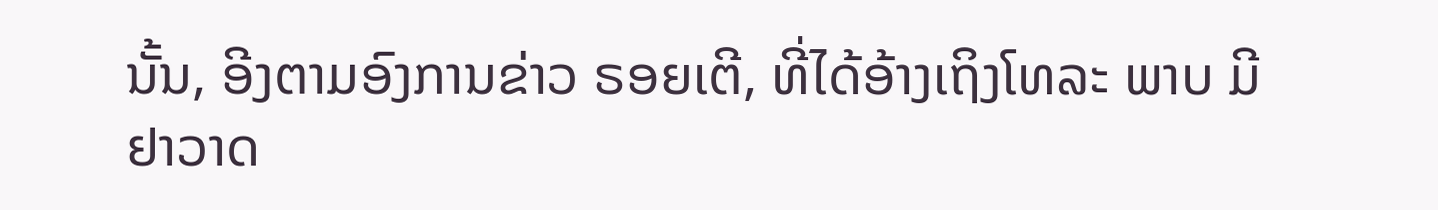ນັ້ນ, ອີງຕາມອົງການຂ່າວ ຣອຍເຕີ, ທີ່ໄດ້ອ້າງເຖິງໂທລະ ພາບ ມີຢາວາດ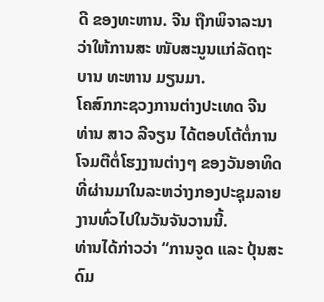ດີ ຂອງທະຫານ. ຈີນ ຖືກພິຈາລະນາວ່າໃຫ້ການສະ ໜັບສະນູນແກ່ລັດຖະບານ ທະຫານ ມຽນມາ.
ໂຄສົກກະຊວງການຕ່າງປະເທດ ຈີນ ທ່ານ ສາວ ລີຈຽນ ໄດ້ຕອບໂຕ້ຕໍ່ການໂຈມຕີຕໍ່ໂຮງງານຕ່າງໆ ຂອງວັນອາທິດທີ່ຜ່ານມາໃນລະຫວ່າງກອງປະຊຸມລາຍງານທົ່ວໄປໃນວັນຈັນວານນີ້.
ທ່ານໄດ້ກ່າວວ່າ “ການຈູດ ແລະ ປຸ້ນສະດົມ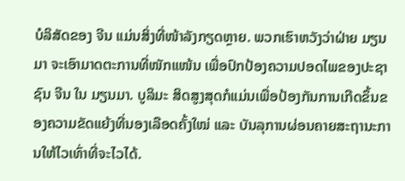ບໍລິສັດຂອງ ຈີນ ແມ່ນສິ່ງທີ່ໜ້າລັງກຽດຫຼາຍ. ພວກເຮົາຫວັງວ່າຝ່າຍ ມຽນມາ ຈະເອົາມາດຕະການທີ່ໜັກແໜ້ນ ເພື່ອປົກປ້ອງຄວາມປອດໄພຂອງປະຊາ ຊົນ ຈີນ ໃນ ມຽນມາ. ບູລິມະ ສິດສູງສຸດກໍແມ່ນເພື່ອປ້ອງກັນການເກີດຂຶ້ນຂອງຄວາມຂັດແຍ້ງທີ່ນອງເລືອດຄັ້ງໃໝ່ ແລະ ບັນລຸການຜ່ອນຄາຍສະຖານະການໃຫ້ໄວເທົ່າທີ່ຈະໄວໄດ້.